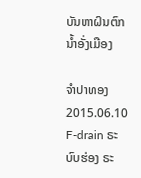ບັນຫາຝົນຕົກນໍ້າອັ່ງເມືອງ

ຈໍາປາທອງ
2015.06.10
F-drain ຣະບົບຮ່ອງ ຣະ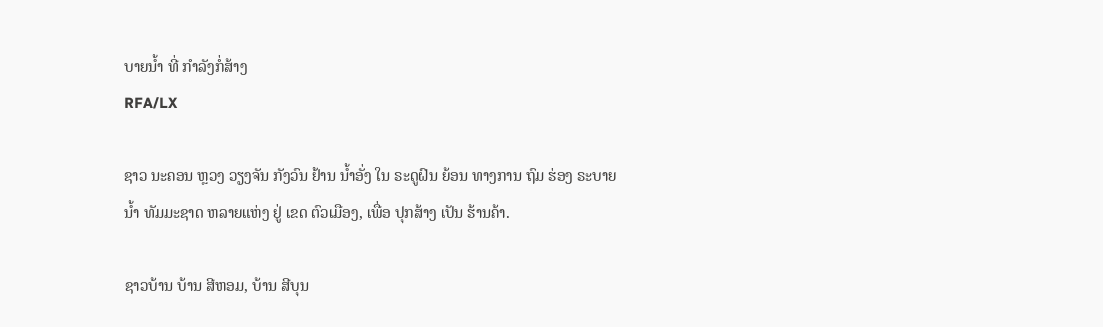ບາຍນໍ້າ ທີ່ ກໍາລັງກໍ່ສ້າງ
RFA/LX

ຊາວ ນະຄອນ ຫຼວງ ວຽງຈັນ ກັງວົນ ຢ້ານ ນ້ຳອັ່ງ ໃນ ຣະດູຝົນ ຍ້ອນ ທາງການ ຖົມ ຮ່ອງ ຣະບາຍ ນ້ຳ ທັມມະຊາດ ຫລາຍແຫ່ງ ຢູ່ ເຂດ ຕົວເມືອງ, ເພື່ອ ປຸກສ້າງ ເປັນ ຮ້ານຄ້າ.

ຊາວບ້ານ ບ້ານ ສີຫອມ, ບ້ານ ສີບຸນ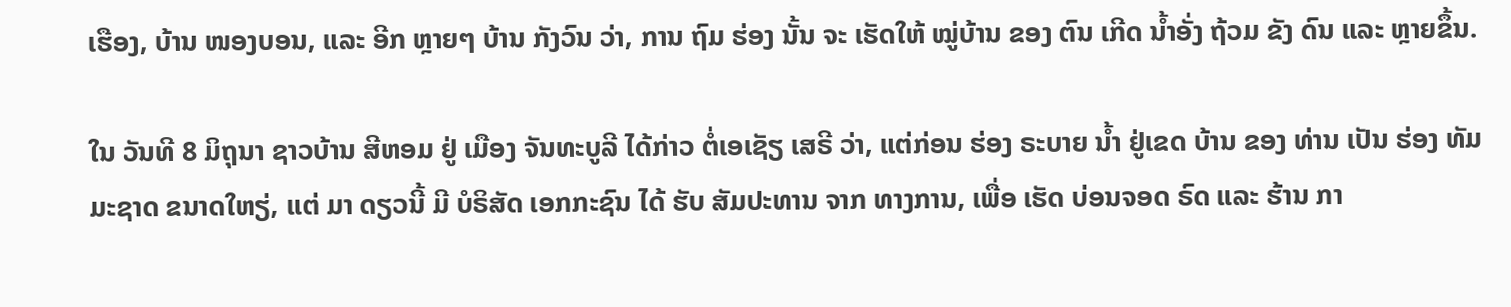ເຮືອງ, ບ້ານ ໜອງບອນ, ແລະ ອີກ ຫຼາຍໆ ບ້ານ ກັງວົນ ວ່າ, ການ ຖົມ ຮ່ອງ ນັ້ນ ຈະ ເຮັດໃຫ້ ໝູ່ບ້ານ ຂອງ ຕົນ ເກີດ ນ້ຳອັ່ງ ຖ້ວມ ຂັງ ດົນ ແລະ ຫຼາຍຂຶ້ນ.

ໃນ ວັນທີ 8 ມິຖຸນາ ຊາວບ້ານ ສີຫອມ ຢູ່ ເມືອງ ຈັນທະບູລີ ໄດ້ກ່າວ ຕໍ່ເອເຊັຽ ເສຣີ ວ່າ, ແຕ່ກ່ອນ ຮ່ອງ ຣະບາຍ ນ້ຳ ຢູ່ເຂດ ບ້ານ ຂອງ ທ່ານ ເປັນ ຮ່ອງ ທັມມະຊາດ ຂນາດໃຫຽ່, ແຕ່ ມາ ດຽວນີ້ ມີ ບໍຣິສັດ ເອກກະຊົນ ໄດ້ ຮັບ ສັມປະທານ ຈາກ ທາງການ, ເພື່ອ ເຮັດ ບ່ອນຈອດ ຣົດ ແລະ ຮ້ານ ກາ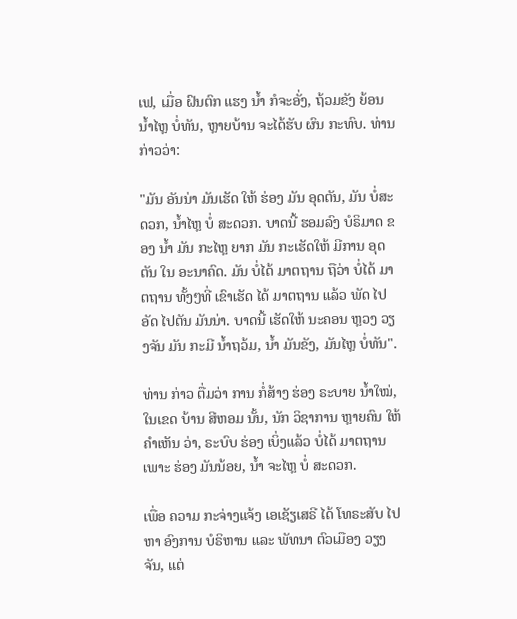ເຟ, ເມື່ອ ຝົນຕົກ ແຮງ ນ້ຳ ກໍຈະອັ່ງ, ຖ້ວມຂັງ ຍ້ອນ ນ້ຳໄຫຼ ບໍ່ທັນ, ຫຼາຍບ້ານ ຈະໄດ້ຮັບ ຜົນ ກະທົບ. ທ່ານ ກ່າວວ່າ:

"ມັນ ອັນນ່າ ມັນເຮັດ ໃຫ້ ຮ່ອງ ມັນ ອຸດຕັນ, ມັນ ບໍ່ສະດວກ, ນ້ຳໄຫຼ ບໍ່ ສະດວກ. ບາດນີ້ ຮອມລົງ ບໍຣິມາດ ຂອງ ນ້ຳ ມັນ ກະໄຫຼ ຍາກ ມັນ ກະເຮັດໃຫ້ ມີການ ອຸດຕັນ ໃນ ອະນາຄົດ. ມັນ ບໍ່ໄດ້ ມາຕຖານ ຖືວ່າ ບໍ່ໄດ້ ມາຕຖານ ທັ້ງໆທີ່ ເຂົາເຮັດ ໄດ້ ມາຕຖານ ແລ້ວ ພັດ ໄປອັດ ໄປຕັນ ມັນນ່າ. ບາດນີ້ ເຮັດໃຫ້ ນະຄອນ ຫຼວງ ວຽງຈັນ ມັນ ກະມີ ນ້ຳຖວ້ມ, ນ້ຳ ມັນຂັງ, ມັນໄຫຼ ບໍ່ທັນ".

ທ່ານ ກ່າວ ຕື່ມວ່າ ການ ກໍ່ສ້າງ ຮ່ອງ ຣະບາຍ ນ້ຳໃໝ່, ໃນເຂດ ບ້ານ ສີຫອມ ນັ້ນ, ນັກ ວິຊາການ ຫຼາຍຄົນ ໃຫ້ ຄຳເຫັນ ວ່າ, ຣະບົບ ຮ່ອງ ເບິ່ງແລ້ວ ບໍ່ໄດ້ ມາຕຖານ ເພາະ ຮ່ອງ ມັນນ້ອຍ, ນ້ຳ ຈະໄຫຼ ບໍ່ ສະດວກ.

ເພື່ອ ຄວາມ ກະຈ່າງແຈ້ງ ເອເຊັຽເສຣີ ໄດ້ ໂທຣະສັບ ໄປຫາ ອົງການ ບໍຣິຫານ ແລະ ພັທນາ ຕົວເມືອງ ວຽງຈັນ, ແຕ່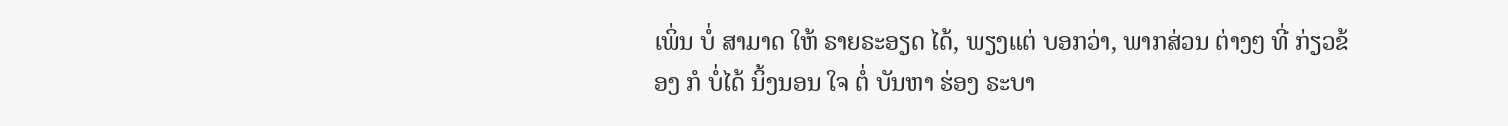ເພິ່ນ ບໍ່ ສາມາດ ໃຫ້ ຣາຍຣະອຽດ ໄດ້, ພຽງແຕ່ ບອກວ່າ, ພາກສ່ວນ ຕ່າງໆ ທີ່ ກ່ຽວຂ້ອງ ກໍ ບໍ່ໄດ້ ນິ້ງນອນ ໃຈ ຕໍ່ ບັນຫາ ຮ່ອງ ຣະບາ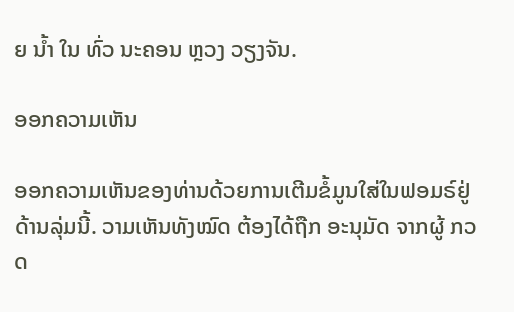ຍ ນ້ຳ ໃນ ທົ່ວ ນະຄອນ ຫຼວງ ວຽງຈັນ.

ອອກຄວາມເຫັນ

ອອກຄວາມເຫັນຂອງທ່ານດ້ວຍການເຕີມຂໍ້ມູນໃສ່ໃນຟອມຣ໌ຢູ່ດ້ານລຸ່ມນີ້. ວາມເຫັນທັງໝົດ ຕ້ອງໄດ້ຖືກ ອະນຸມັດ ຈາກຜູ້ ກວດ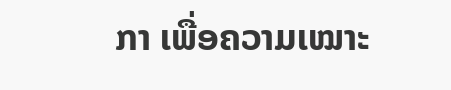ກາ ເພື່ອຄວາມເໝາະ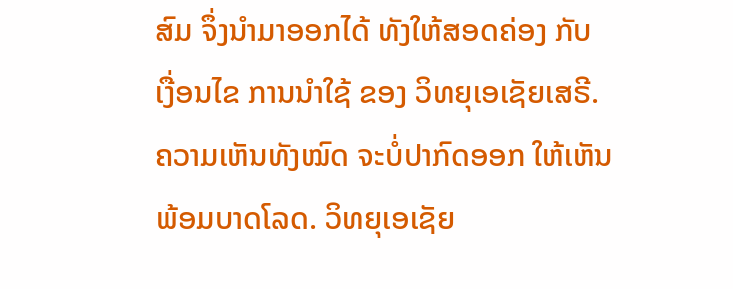ສົມ ຈຶ່ງນໍາມາອອກໄດ້ ທັງໃຫ້ສອດຄ່ອງ ກັບ ເງື່ອນໄຂ ການນຳໃຊ້ ຂອງ ວິທຍຸເອເຊັຍເສຣີ. ຄວາມເຫັນທັງໝົດ ຈະບໍ່ປາກົດອອກ ໃຫ້ເຫັນພ້ອມບາດໂລດ. ວິທຍຸເອເຊັຍ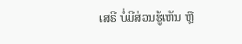ເສຣີ ບໍ່ມີສ່ວນຮູ້ເຫັນ ຫຼື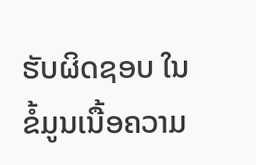ຮັບຜິດຊອບ ໃນຂໍ້ມູນເນື້ອຄວາມ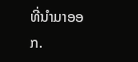ທີ່ນໍາມາອອກ.